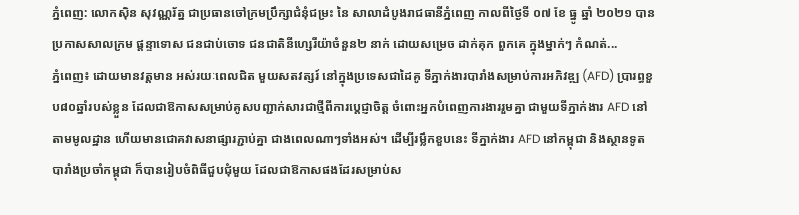ភ្នំពេញ: លោកស៊ិន សុវណ្ណរ័ត្ន ជាប្រធានចៅក្រមប្រឹក្សាជំនុំជម្រះ នៃ សាលាដំបូងរាជធានីភ្នំពេញ កាលពីថ្ងៃទី ០៧ ខែ ធ្នូ ឆ្នាំ ២០២១ បានប្រកាសសាលក្រម ផ្តន្ទាទោស ជនជាប់ចោទ ជនជាតិនីហ្សេរីយ៉ាចំនួន២ នាក់ ដោយសម្រេច ដាក់គុក ពួកគេ ក្នុងម្នាក់ៗ កំណត់...
ភ្នំពេញ៖ ដោយមានវត្តមាន អស់រយៈពេលជិត មួយសតវត្សរ៍ នៅក្នុងប្រទេសជាដៃគូ ទីភ្នាក់ងារបារាំងសម្រាប់ការអភិវឌ្ឍ (AFD) ប្រារព្ធខួប៨០ឆ្នាំរបស់ខ្លួន ដែលជាឱកាសសម្រាប់គូសបញ្ជាក់សារជាថ្មីពីការប្តេជ្ញាចិត្ត ចំពោះអ្នកបំពេញការងាររួមគ្នា ជាមួយទីភ្នាក់ងារ AFD នៅតាមមូលដ្ឋាន ហើយមានជោគវាសនាផ្សារភ្ជាប់គ្នា ជាងពេលណាៗទាំងអស់។ ដើម្បីរម្លឹកខួបនេះ ទីភ្នាក់ងារ AFD នៅកម្ពុជា និងស្ថានទូតបារាំងប្រចាំកម្ពុជា ក៏បានរៀបចំពិធីជួបជុំមួយ ដែលជាឱកាសផងដែរសម្រាប់ស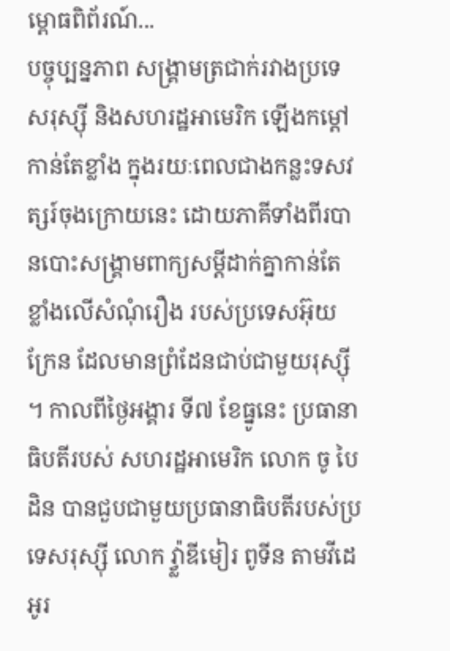ម្ពោធពិព័រណ៍...
បច្ចុប្បន្នភាព សង្គ្រាមត្រជាក់រវាងប្រទេសរុស្ស៊ី និងសហរដ្ឋអាមេរិក ឡើងកម្តៅកាន់តែខ្លាំង ក្នុងរយៈពេលជាងកន្លះទសវត្សរ៍ចុងក្រោយនេះ ដោយភាគីទាំងពីរបានបោះសង្គ្រាមពាក្យសម្តីដាក់គ្នាកាន់តែខ្លាំងលើសំណុំរឿង របស់ប្រទេសអ៊ុយក្រែន ដែលមានព្រំដែនជាប់ជាមួយរុស្ស៊ី ។ កាលពីថ្ងៃអង្គារ ទី៧ ខែធ្នូនេះ ប្រធានាធិបតីរបស់ សហរដ្ឋអាមេរិក លោក ចូ បៃដិន បានជួបជាមួយប្រធានាធិបតីរបស់ប្រទេសរុស្ស៊ី លោក វ្វ្ល៉ាឌីមៀរ ពូទីន តាមវីដេអូរ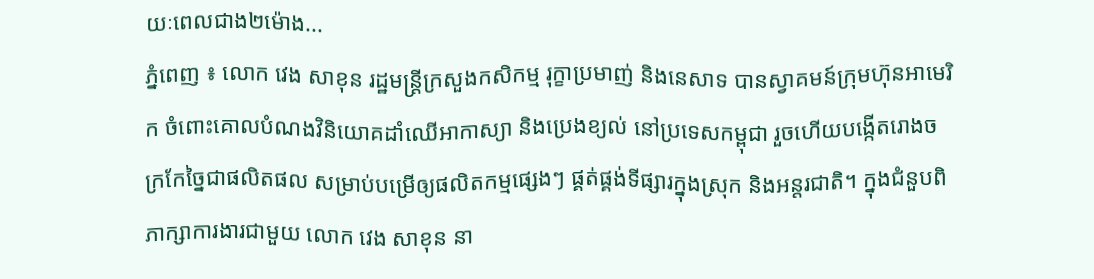យៈពេលជាង២ម៉ោង...
ភ្នំពេញ ៖ លោក វេង សាខុន រដ្ឋមន្ដ្រីក្រសួងកសិកម្ម រុក្ខាប្រមាញ់ និងនេសាទ បានស្វាគមន៍ក្រុមហ៊ុនអាមេរិក ចំពោះគោលបំណងវិនិយោគដាំឈើអាកាស្យា និងប្រេងខ្យល់ នៅប្រទេសកម្ពុជា រួចហើយបង្កើតរោងចក្រកែច្នៃជាផលិតផល សម្រាប់បម្រើឲ្យផលិតកម្មផ្សេងៗ ផ្គត់ផ្គង់ទីផ្សារក្នុងស្រុក និងអន្តរជាតិ។ ក្នុងជំនួបពិភាក្សាការងារជាមួយ លោក វេង សាខុន នា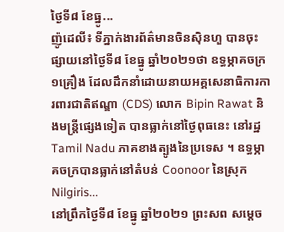ថ្ងៃទី៨ ខែធ្នូ...
ញ៉ូដេលី៖ ទីភ្នាក់ងារព័ត៌មានចិនស៊ិនហួ បានចុះផ្សាយនៅថ្ងៃទី៨ ខែធ្នូ ឆ្នាំ២០២១ថា ឧទ្ធម្ភាគចក្រ១គ្រឿង ដែលដឹកនាំដោយនាយអគ្គសេនាធិការការពារជាតិឥណ្ឌា (CDS) លោក Bipin Rawat និងមន្ត្រីផ្សេងទៀត បានធ្លាក់នៅថ្ងៃពុធនេះ នៅរដ្ឋ Tamil Nadu ភាគខាងត្បូងនៃប្រទេស ។ ឧទ្ធម្ភាគចក្របានធ្លាក់នៅតំបន់ Coonoor នៃស្រុក Nilgiris...
នៅព្រឹកថ្ងៃទី៨ ខែធ្នូ ឆ្នាំ២០២១ ព្រះសព សម្តេច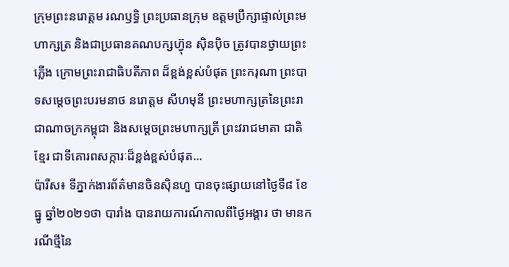ក្រុមព្រះនរោត្តម រណឫទ្ធិ ព្រះប្រធានក្រុម ឧត្តមប្រឹក្សាផ្ទាល់ព្រះមហាក្សត្រ និងជាប្រធានគណបក្សហ្វ៊ុន ស៊ិនប៉ិច ត្រូវបានថ្វាយព្រះភ្លើង ក្រោមព្រះរាជាធិបតីភាព ដ៏ខ្ពង់ខ្ពស់បំផុត ព្រះករុណា ព្រះបាទសម្ដេចព្រះបរមនាថ នរោត្តម សីហមុនី ព្រះមហាក្សត្រនៃព្រះរាជាណាចក្រកម្ពុជា និងសម្តេចព្រះមហាក្សត្រី ព្រះវរាជមាតា ជាតិខ្មែរ ជាទីគោរពសក្ការៈដ៏ខ្ពង់ខ្ពស់បំផុត...
ប៉ារីស៖ ទីភ្នាក់ងារព័ត៌មានចិនស៊ិនហួ បានចុះផ្សាយនៅថ្ងៃទី៨ ខែធ្នូ ឆ្នាំ២០២១ថា បារាំង បានរាយការណ៍កាលពីថ្ងៃអង្គារ ថា មានករណីថ្មីនៃ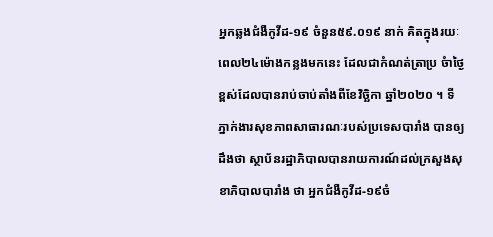អ្នកឆ្លងជំងឺកូវីដ-១៩ ចំនួន៥៩.០១៩ នាក់ គិតក្នុងរយៈពេល២៤ម៉ោងកន្លងមកនេះ ដែលជាកំណត់ត្រាប្រ ចំាថ្ងៃខ្ពស់ដែលបានរាប់ចាប់តាំងពីខែវិច្ឆិកា ឆ្នាំ២០២០ ។ ទីភ្នាក់ងារសុខភាពសាធារណៈរបស់ប្រទេសបារាំង បានឲ្យដឹងថា ស្ថាប័នរដ្ឋាភិបាលបានរាយការណ៍ដល់ក្រសួងសុខាភិបាលបារាំង ថា អ្នកជំងឺកូវីដ-១៩ចំ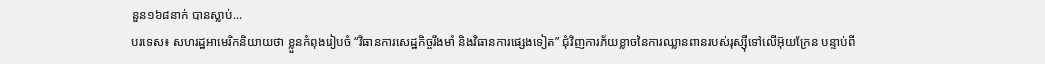នួន១៦៨នាក់ បានស្លាប់...
បរទេស៖ សហរដ្ឋអាមេរិកនិយាយថា ខ្លួនកំពុងរៀបចំ “វិធានការសេដ្ឋកិច្ចរឹងមាំ និងវិធានការផ្សេងទៀត” ជុំវិញការភ័យខ្លាចនៃការឈ្លានពានរបស់រុស្ស៊ីទៅលើអ៊ុយក្រែន បន្ទាប់ពី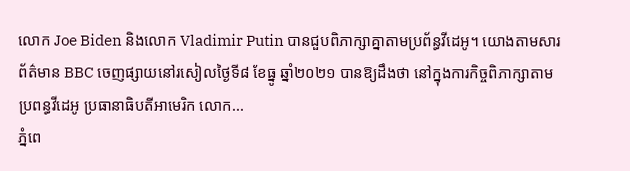លោក Joe Biden និងលោក Vladimir Putin បានជួបពិភាក្សាគ្នាតាមប្រព័ន្ធវីដេអូ។ យោងតាមសារព័ត៌មាន BBC ចេញផ្សាយនៅរសៀលថ្ងៃទី៨ ខែធ្នូ ឆ្នាំ២០២១ បានឱ្យដឹងថា នៅក្នុងការកិច្ចពិភាក្សាតាមប្រពន្ធវីដេអូ ប្រធានាធិបតីអាមេរិក លោក...
ភ្នំពេ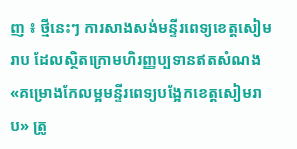ញ ៖ ថ្មីនេះៗ ការសាងសង់មន្ទីរពេទ្យខេត្តសៀមរាប ដែលស្ថិតក្រោមហិរញ្ញប្បទានឥតសំណង «គម្រោងកែលម្អមន្ទីរពេទ្យបង្អែកខេត្តសៀមរាប» ត្រូ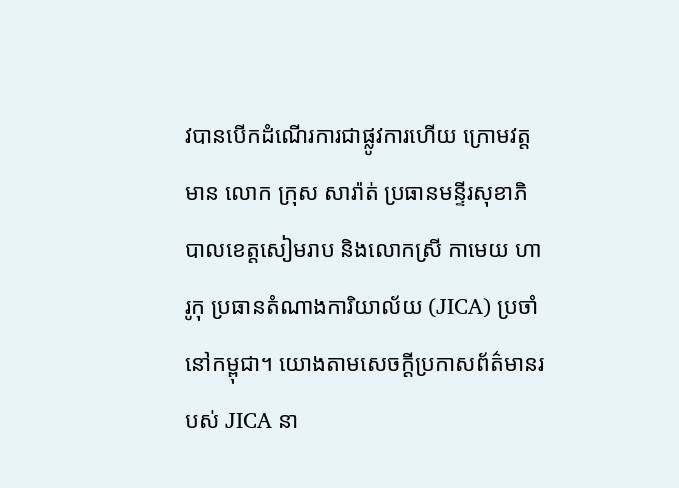វបានបើកដំណើរការជាផ្លូវការហើយ ក្រោមវត្តមាន លោក ក្រុស សារ៉ាត់ ប្រធានមន្ទីរសុខាភិបាលខេត្តសៀមរាប និងលោកស្រី កាមេយ ហារូកុ ប្រធានតំណាងការិយាល័យ (JICA) ប្រចាំនៅកម្ពុជា។ យោងតាមសេចក្ដីប្រកាសព័ត៌មានរបស់ JICA នា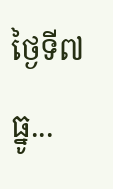ថ្ងៃទី៧ ធ្នូ...